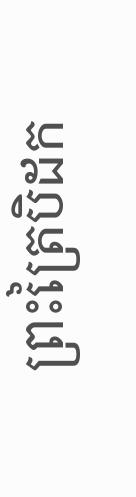ព្រះត្រៃបិដក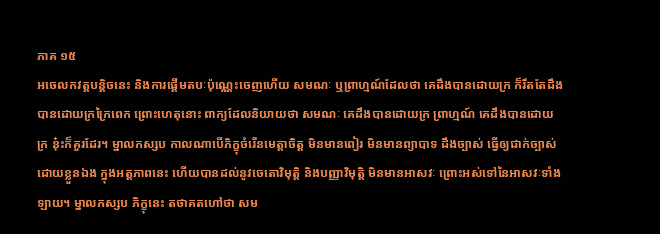ភាគ ១៥
អចេលកវត្តបន្តិចនេះ និងការផ្តើមតបៈប៉ុណ្ណេះចេញហើយ សមណៈ ឬព្រាហ្មណ៍ដែលថា គេដឹងបានដោយក្រ ក៏រឹតតែដឹងបានដោយក្រក្រៃពេក ព្រោះហេតុនោះ ពាក្យដែលនិយាយថា សមណៈ គេដឹងបានដោយក្រ ព្រាហ្មណ៍ គេដឹងបានដោយក្រ នុ៎ះក៏គួរដែរ។ ម្នាលកស្សប កាលណាបើភិក្ខុចំរើនមេត្តាចិត្ត មិនមានពៀរ មិនមានព្យាបាទ ដឹងច្បាស់ ធ្វើឲ្យជាក់ច្បាស់ ដោយខ្លួនឯង ក្នុងអត្តភាពនេះ ហើយបានដល់នូវចេតោវិមុត្តិ និងបញ្ញាវិមុត្តិ មិនមានអាសវៈ ព្រោះអស់ទៅនៃអាសវៈទាំងឡាយ។ ម្នាលកស្សប ភិក្ខុនេះ តថាគតហៅថា សម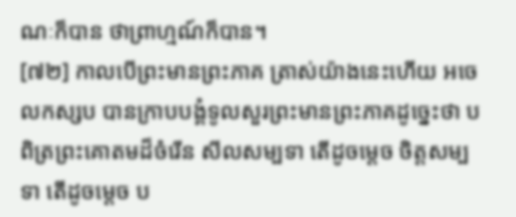ណៈក៏បាន ថាព្រាហ្មណ៍ក៏បាន។
[៧២] កាលបើព្រះមានព្រះភាគ ត្រាស់យ៉ាងនេះហើយ អចេលកស្សប បានក្រាបបង្គំទូលសួរព្រះមានព្រះភាគដូច្នេះថា បពិត្រព្រះគោតមដ៏ចំរើន សីលសម្បទា តើដូចម្តេច ចិត្តសម្បទា តើដូចម្តេច ប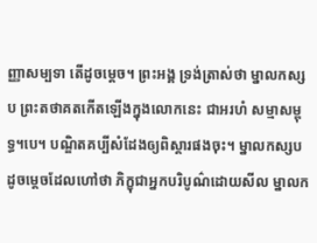ញ្ញាសម្បទា តើដូចម្តេច។ ព្រះអង្គ ទ្រង់ត្រាស់ថា ម្នាលកស្សប ព្រះតថាគតកើតឡើងក្នុងលោកនេះ ជាអរហំ សម្មាសម្ពុទ្ធ។បេ។ បណ្ឌិតគប្បីសំដែងឲ្យពិស្តារផងចុះ។ ម្នាលកស្សប ដូចម្តេចដែលហៅថា ភិក្ខុជាអ្នកបរិបូណ៌ដោយសីល ម្នាលក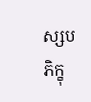ស្សប ភិក្ខុ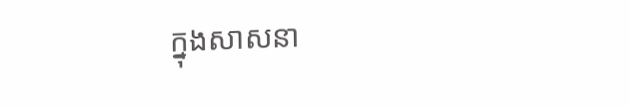ក្នុងសាសនា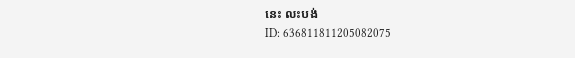នេះ លះបង់
ID: 636811811205082075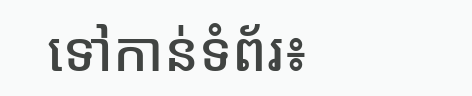ទៅកាន់ទំព័រ៖